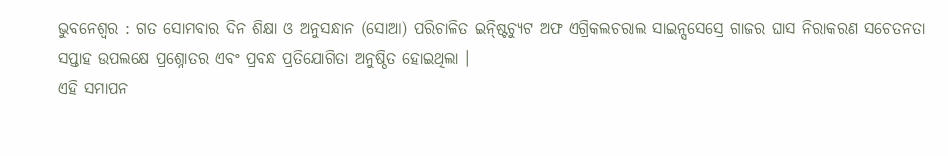ଭୁବନେଶ୍ୱର : ଗତ ସୋମବାର ଦିନ ଶିକ୍ଷା ଓ ଅନୁସନ୍ଧାନ (ସୋଆ) ପରିଚାଳିତ ଇନ୍ଷ୍ଟିଚ୍ୟୁଟ ଅଫ ଏଗ୍ରିକଲଚରାଲ ସାଇନ୍ସସେସ୍ରେ ଗାଜର ଘାସ ନିରାକରଣ ସଚେତନତା ସପ୍ତାହ ଉପଲକ୍ଷେ ପ୍ରଶ୍ନୋତର ଏବଂ ପ୍ରବନ୍ଧ ପ୍ରତିଯୋଗିତା ଅନୁଷ୍ଠିତ ହୋଇଥିଲା ।
ଏହି ସମାପନ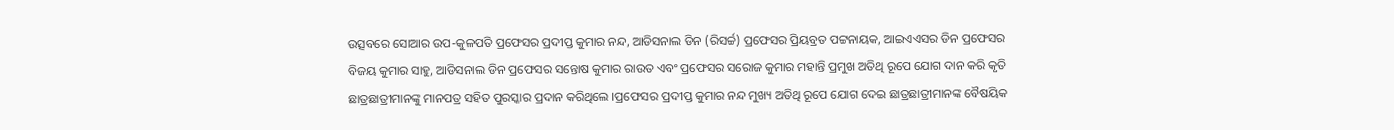ଉତ୍ସବରେ ସୋଆର ଉପ-କୁଳପତି ପ୍ରଫେସର ପ୍ରଦୀପ୍ତ କୁମାର ନନ୍ଦ, ଆଡିସନାଲ ଡିନ (ରିସର୍ଚ୍ଚ) ପ୍ରଫେସର ପ୍ରିୟବ୍ରତ ପଟ୍ଟନାୟକ, ଆଇଏଏସର ଡିନ ପ୍ରଫେସର ବିଜୟ କୁମାର ସାହୁ, ଆଡିସନାଲ ଡିନ ପ୍ରଫେସର ସନ୍ତୋଷ କୁମାର ରାଉତ ଏବଂ ପ୍ରଫେସର ସରୋଜ କୁମାର ମହାନ୍ତି ପ୍ରମୁଖ ଅତିଥି ରୂପେ ଯୋଗ ଦାନ କରି କୃତି ଛାତ୍ରଛାତ୍ରୀମାନଙ୍କୁ ମାନପତ୍ର ସହିତ ପୁରସ୍କାର ପ୍ରଦାନ କରିଥିଲେ ।ପ୍ରଫେସର ପ୍ରଦୀପ୍ତ କୁମାର ନନ୍ଦ ମୁଖ୍ୟ ଅତିଥି ରୂପେ ଯୋଗ ଦେଇ ଛାତ୍ରଛାତ୍ରୀମାନଙ୍କ ବୈଷୟିକ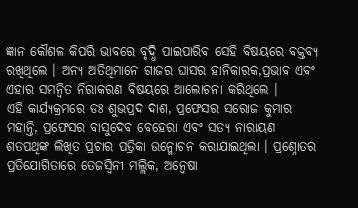ଜ୍ଞାନ କୌଶଳ କିପରି ଭାବରେ ବୃଦ୍ଧି ପାଇପାରିବ ସେହି ବିଷୟରେ ବକ୍ତବ୍ୟ ରଖିଥିଲେ । ଅନ୍ୟ ଅତିଥିମାନେ ଗାଜର ଘାସର ହାନିକାରକ,ପ୍ରଭାବ ଏବଂ ଏହାର ସମନ୍ୱିତ ନିରାକରଣ ବିଷୟରେ ଆଲୋଚନା କରିଥିଲେ ।
ଏହି କାର୍ଯ୍ୟକ୍ରମରେ ଡଃ ଶୁଭପ୍ରଦ ଦାଶ, ପ୍ରଫେସର ସରୋଜ କୁମାର ମହାନ୍ତି, ପ୍ରଫେସର ବାସୁଦେବ ବେହେରା ଏବଂ ସତ୍ୟ ନାରାୟଣ ଶତପଥିଙ୍କ ଲିଖିତ ପ୍ରଚାର ପତ୍ରିକା ଉନ୍ମୋଚନ କରାଯାଇଥିଲା । ପ୍ରଶ୍ନୋତର ପ୍ରତିଯୋଗିତାରେ ତେଜସ୍ୱିନୀ ମଲ୍ଲିକ, ଅନ୍ୱେଷା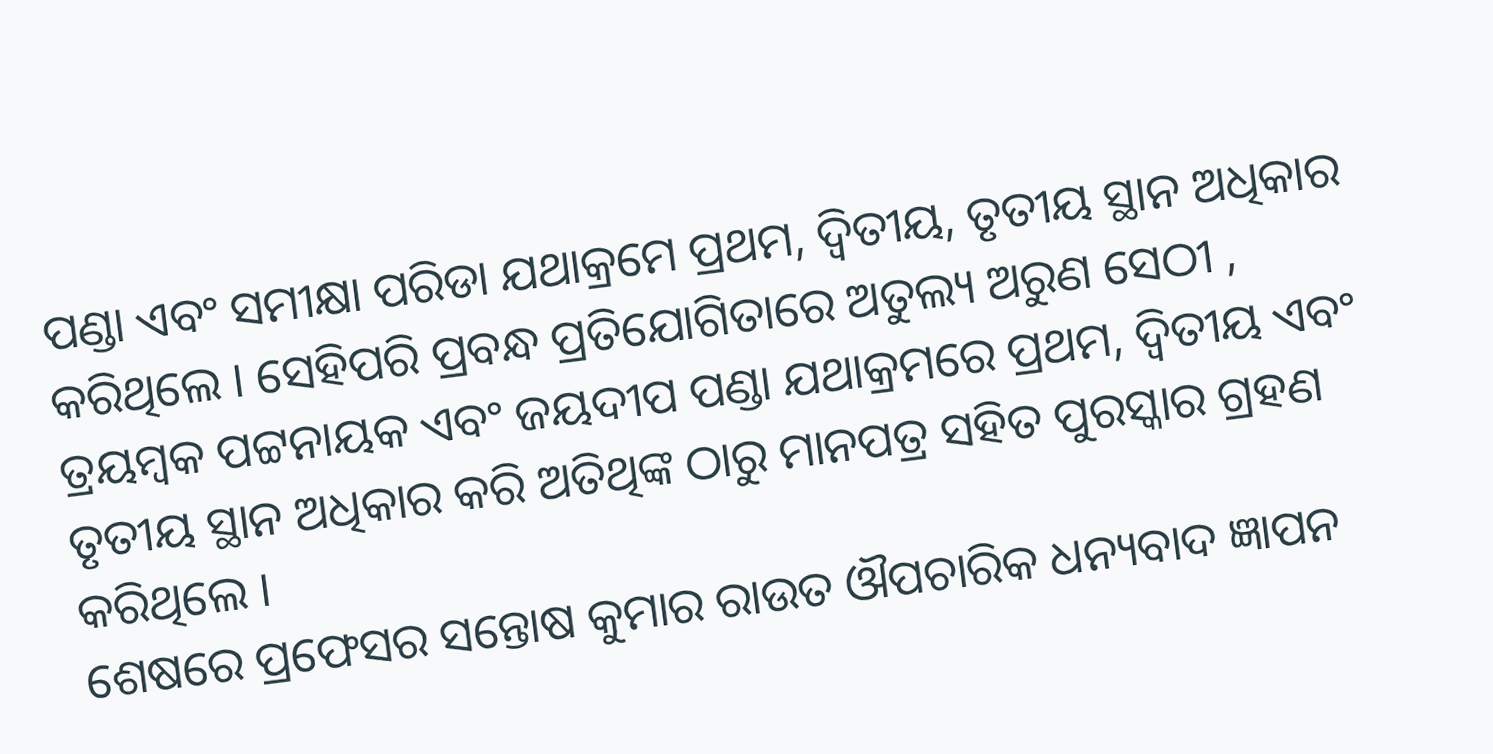ପଣ୍ଡା ଏବଂ ସମୀକ୍ଷା ପରିଡା ଯଥାକ୍ରମେ ପ୍ରଥମ, ଦ୍ୱିତୀୟ, ତୃତୀୟ ସ୍ଥାନ ଅଧିକାର କରିଥିଲେ । ସେହିପରି ପ୍ରବନ୍ଧ ପ୍ରତିଯୋଗିତାରେ ଅତୁଲ୍ୟ ଅରୁଣ ସେଠୀ , ତ୍ରୟମ୍ବକ ପଟ୍ଟନାୟକ ଏବଂ ଜୟଦୀପ ପଣ୍ଡା ଯଥାକ୍ରମରେ ପ୍ରଥମ, ଦ୍ୱିତୀୟ ଏବଂ ତୃତୀୟ ସ୍ଥାନ ଅଧିକାର କରି ଅତିଥିଙ୍କ ଠାରୁ ମାନପତ୍ର ସହିତ ପୁରସ୍କାର ଗ୍ରହଣ କରିଥିଲେ ।
ଶେଷରେ ପ୍ରଫେସର ସନ୍ତୋଷ କୁମାର ରାଉତ ଔପଚାରିକ ଧନ୍ୟବାଦ ଜ୍ଞାପନ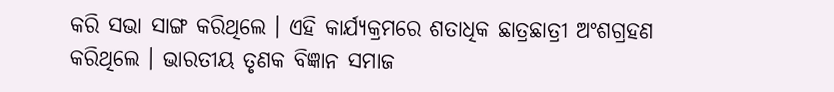କରି ସଭା ସାଙ୍ଗ କରିଥିଲେ । ଏହି କାର୍ଯ୍ୟକ୍ରମରେ ଶତାଧିକ ଛାତ୍ରଛାତ୍ରୀ ଅଂଶଗ୍ରହଣ କରିଥିଲେ । ଭାରତୀୟ ତୃଣକ ବିଜ୍ଞାନ ସମାଜ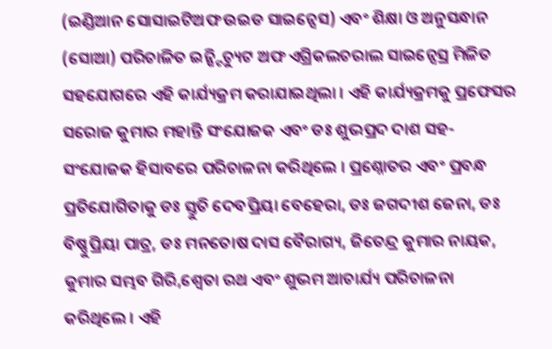(ଇଣ୍ଡିଆନ ସୋସାଇଟିଅଫ ଉଇଡ ସାଇନ୍ସେସ) ଏବଂ ଶିକ୍ଷା ଓ ଅନୁସନ୍ଧାନ (ସୋଆ) ପରିଚାଳିତ ଇନ୍ଷ୍ଟିଚ୍ୟୁଟ ଅଫ ଏଗ୍ରିକଲଚରାଲ ସାଇନ୍ସେସ୍ର ମିଳିତ ସହଯୋଗରେ ଏହି କାର୍ଯ୍ୟକ୍ରମ କରାଯାଇଥିଲା । ଏହି କାର୍ଯ୍ୟକ୍ରମକୁ ପ୍ରଫେସର ସରୋଜ କୁମାର ମହାନ୍ତି ସଂଯୋଜକ ଏବଂ ଡଃ ଶୁଭପ୍ରଦ ଦାଶ ସହ-ସଂଯୋଜକ ହିସାବରେ ପରିଚାଳନା କରିଥିଲେ । ପ୍ରଶ୍ନୋତର ଏବଂ ପ୍ରବନ୍ଧ ପ୍ରତିଯୋଗିତାକୁ ଡଃ ସ୍ତୁତି ଦେବପ୍ରିୟା ବେହେରା, ଡଃ ଜଗଦୀଶ ଜେନା, ଡଃ ବିଷ୍ଣୁପ୍ରିୟା ପାତ୍ର, ଡଃ ମନତୋଷ ଦାସ ବୈରାଗ୍ୟ, ଜିତେନ୍ଦ୍ର କୁମାର ନାୟକ, କୁମାର ସମ୍ଭବ ଗିରି,ଶ୍ୱେତା ରଥ ଏବଂ ଶୁଭମ ଆଚାର୍ଯ୍ୟ ପରିଚାଳନା କରିଥିଲେ । ଏହି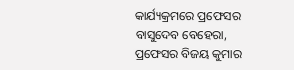କାର୍ଯ୍ୟକ୍ରମରେ ପ୍ରଫେସର ବାସୁଦେବ ବେହେରା, ପ୍ରଫେସର ବିଜୟ କୁମାର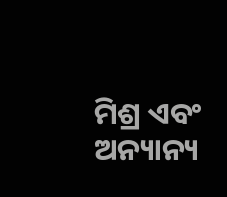ମିଶ୍ର ଏବଂ ଅନ୍ୟାନ୍ୟ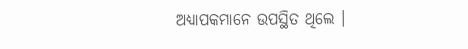ଅଧ୍ୟାପକମାନେ ଉପସ୍ଥିତ ଥିଲେ ।